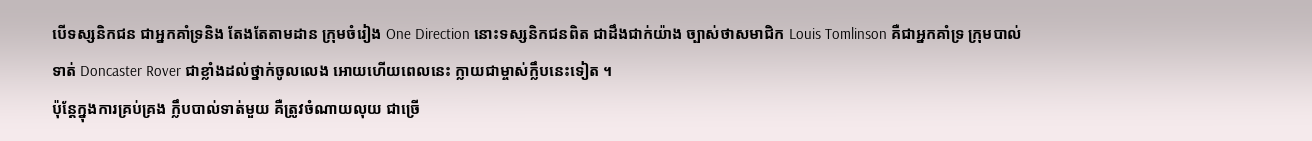បើទស្សនិកជន ជាអ្នកគាំទ្រនិង តែងតែតាមដាន ក្រុមចំរៀង One Direction នោះទស្សនិកជនពិត ជាដឹងជាក់យ៉ាង ច្បាស់ថាសមាជិក Louis Tomlinson គឺជាអ្នកគាំទ្រ ក្រុមបាល់ទាត់ Doncaster Rover ជាខ្លាំងដល់ថ្នាក់ចូលលេង អោយហើយពេលនេះ ក្លាយជាម្ចាស់ក្លឹបនេះទៀត ។
ប៉ុន្តែក្នុងការគ្រប់គ្រង ក្លឹបបាល់ទាត់មួយ គឺត្រូវចំណាយលុយ ជាច្រើ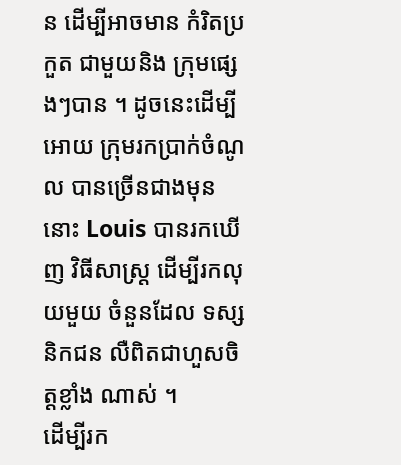ន ដើម្បីអាចមាន កំរិតប្រកួត ជាមួយនិង ក្រុមផ្សេងៗបាន ។ ដូចនេះដើម្បីអោយ ក្រុមរកប្រាក់ចំណូល បានច្រើនជាងមុននោះ Louis បានរកឃើញ វិធីសាស្ត្រ ដើម្បីរកលុយមួយ ចំនួនដែល ទស្សនិកជន លឺពិតជាហួសចិត្តខ្លាំង ណាស់ ។
ដើម្បីរក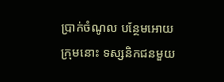ប្រាក់ចំណូល បន្ថែមអោយក្រុមនោះ ទស្សនិកជនមួយ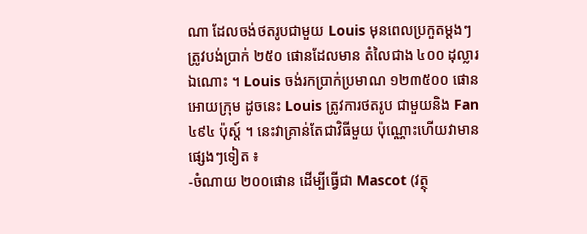ណា ដែលចង់ថតរូបជាមួយ Louis មុនពេលប្រកួតម្តងៗ ត្រូវបង់ប្រាក់ ២៥០ ផោនដែលមាន តំលៃជាង ៤០០ ដុល្លារឯណោះ ។ Louis ចង់រកប្រាក់ប្រមាណ ១២៣៥០០ ផោនអោយក្រុម ដូចនេះ Louis ត្រូវការថតរូប ជាមួយនិង Fan ៤៩៤ ប៉ុស្ត៍ ។ នេះវាគ្រាន់តែជាវិធីមួយ ប៉ុណ្ណោះហើយវាមានផ្សេងៗទៀត ៖
-ចំណាយ ២០០ផោន ដើម្បីធ្វើជា Mascot (វត្ថុ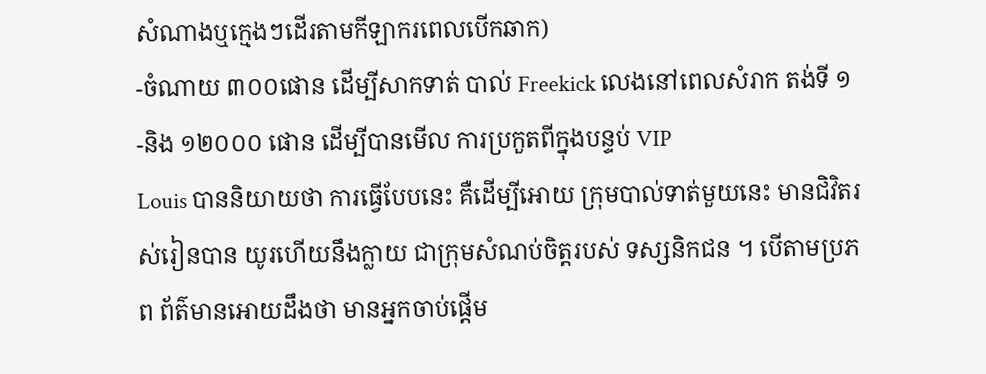សំណាងឬក្មេងៗដើរតាមកីឡាករពេលបើកឆាក)
-ចំណាយ ៣០០ផោន ដើម្បីសាកទាត់ បាល់ Freekick លេងនៅពេលសំរាក តង់ទី ១
-និង ១២០០០ ផោន ដើម្បីបានមើល ការប្រកួតពីក្នុងបន្ទប់ VIP
Louis បាននិយាយថា ការធ្វើបែបនេះ គឺដើម្បីអោយ ក្រុមបាល់ទាត់មួយនេះ មានជិវិតរស់រៀនបាន យូរហើយនឹងក្លាយ ជាក្រុមសំណប់ចិត្តរបស់ ទស្សនិកជន ។ បើតាមប្រភព ព័ត៌មានអោយដឹងថា មានអ្នកចាប់ផ្តើម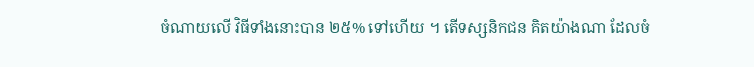ចំណាយលើ វិធីទាំងនោះបាន ២៥% ទៅហើយ ។ តើទស្សនិកជន គិតយ៉ាងណា ដែលចំ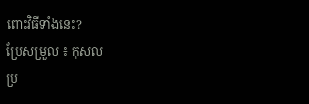ពោះវិធីទាំងនេះ?
ប្រែសម្រួល ៖ កុសល
ប្រ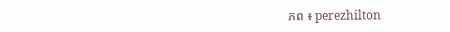ភព ៖ perezhilton